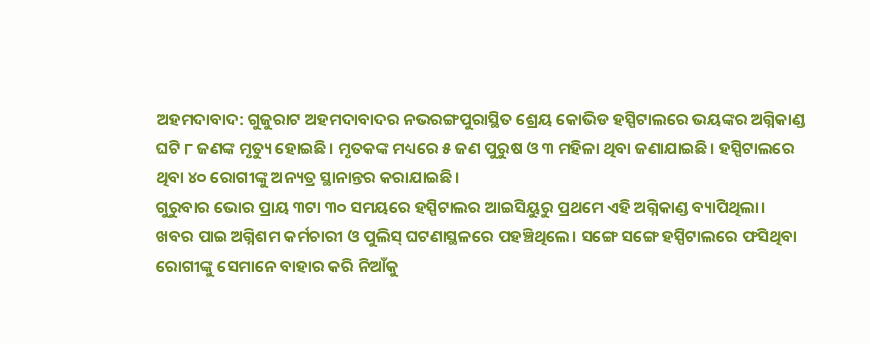ଅହମଦାବାଦ: ଗୁଜୁରାଟ ଅହମଦାବାଦର ନଭରଙ୍ଗପୁରାସ୍ଥିତ ଶ୍ରେୟ କୋଭିଡ ହସ୍ପିଟାଲରେ ଭୟଙ୍କର ଅଗ୍ନିକାଣ୍ଡ ଘଟି ୮ ଜଣଙ୍କ ମୃତ୍ୟୁ ହୋଇଛି। ମୃତକଙ୍କ ମଧ୍ୟରେ ୫ ଜଣ ପୁରୁଷ ଓ ୩ ମହିଳା ଥିବା ଜଣାଯାଇଛି। ହସ୍ପିଟାଲରେ ଥିବା ୪୦ ରୋଗୀଙ୍କୁ ଅନ୍ୟତ୍ର ସ୍ଥାନାନ୍ତର କରାଯାଇଛି।
ଗୁରୁବାର ଭୋର ପ୍ରାୟ ୩ଟା ୩୦ ସମୟରେ ହସ୍ପିଟାଲର ଆଇସିୟୁରୁ ପ୍ରଥମେ ଏହି ଅଗ୍ନିକାଣ୍ଡ ବ୍ୟାପିଥିଲା। ଖବର ପାଇ ଅଗ୍ନିଶମ କର୍ମଚାରୀ ଓ ପୁଲିସ୍ ଘଟଣାସ୍ଥଳରେ ପହଞ୍ଚିଥିଲେ। ସଙ୍ଗେ ସଙ୍ଗେ ହସ୍ପିଟାଲରେ ଫସିଥିବା ରୋଗୀଙ୍କୁ ସେମାନେ ବାହାର କରି ନିଆଁକୁ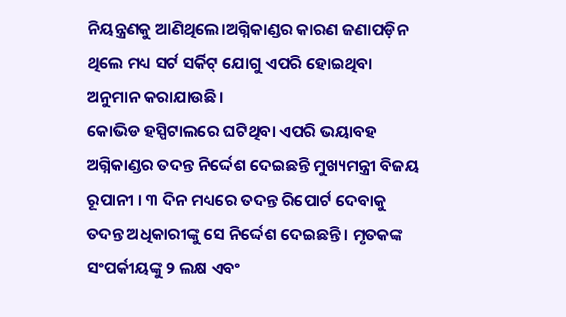ନିୟନ୍ତ୍ରଣକୁ ଆଣିଥିଲେ।ଅଗ୍ନିକାଣ୍ଡର କାରଣ ଜଣାପଡ଼ିନ ଥିଲେ ମଧ୍ୟ ସର୍ଟ ସର୍କିଟ୍ ଯୋଗୁ ଏପରି ହୋଇଥିବା ଅନୁମାନ କରାଯାଉଛି।
କୋଭିଡ ହସ୍ପିଟାଲରେ ଘଟିଥିବା ଏପରି ଭୟାବହ ଅଗ୍ନିକାଣ୍ଡର ତଦନ୍ତ ନିର୍ଦ୍ଦେଶ ଦେଇଛନ୍ତି ମୁଖ୍ୟମନ୍ତ୍ରୀ ବିଜୟ ରୂପାନୀ । ୩ ଦିନ ମଧ୍ୟରେ ତଦନ୍ତ ରିପୋର୍ଟ ଦେବାକୁ ତଦନ୍ତ ଅଧିକାରୀଙ୍କୁ ସେ ନିର୍ଦ୍ଦେଶ ଦେଇଛନ୍ତି । ମୃତକଙ୍କ ସଂପର୍କୀୟଙ୍କୁ ୨ ଲକ୍ଷ ଏବଂ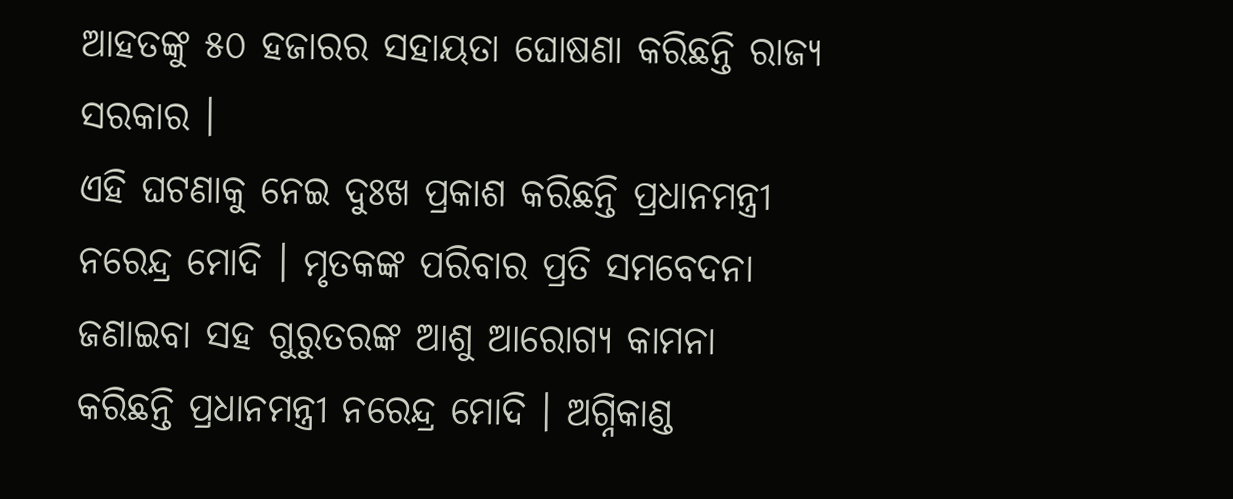ଆହତଙ୍କୁ ୫୦ ହଜାରର ସହାୟତା ଘୋଷଣା କରିଛନ୍ତି ରାଜ୍ୟ ସରକାର ।
ଏହି ଘଟଣାକୁ ନେଇ ଦୁଃଖ ପ୍ରକାଶ କରିଛନ୍ତି ପ୍ରଧାନମନ୍ତ୍ରୀ ନରେନ୍ଦ୍ର ମୋଦି । ମୃତକଙ୍କ ପରିବାର ପ୍ରତି ସମବେଦନା ଜଣାଇବା ସହ ଗୁରୁତରଙ୍କ ଆଶୁ ଆରୋଗ୍ୟ କାମନା କରିଛନ୍ତି ପ୍ରଧାନମନ୍ତ୍ରୀ ନରେନ୍ଦ୍ର ମୋଦି । ଅଗ୍ନିକାଣ୍ଡ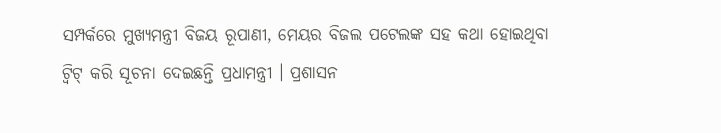ସମ୍ପର୍କରେ ମୁଖ୍ୟମନ୍ତ୍ରୀ ବିଜୟ ରୂପାଣୀ, ମେୟର ବିଜଲ ପଟେଲଙ୍କ ସହ କଥା ହୋଇଥିବା ଟ୍ୱିଟ୍ କରି ସୂଚନା ଦେଇଛନ୍ତି ପ୍ରଧାମନ୍ତ୍ରୀ । ପ୍ରଶାସନ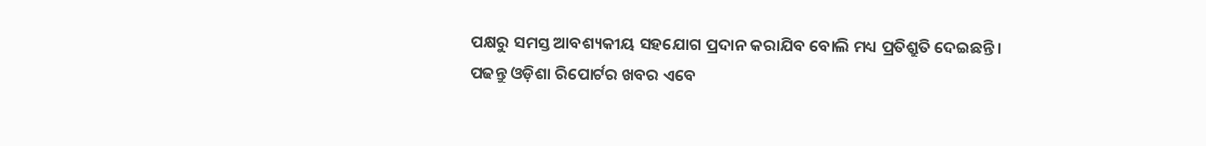ପକ୍ଷରୁ ସମସ୍ତ ଆବଶ୍ୟକୀୟ ସହଯୋଗ ପ୍ରଦାନ କରାଯିବ ବୋଲି ମଧ୍ୟ ପ୍ରତିଶ୍ରୁତି ଦେଇଛନ୍ତି।
ପଢନ୍ତୁ ଓଡ଼ିଶା ରିପୋର୍ଟର ଖବର ଏବେ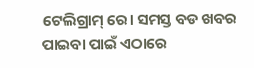ଟେଲିଗ୍ରାମ୍ ରେ। ସମସ୍ତ ବଡ ଖବର ପାଇବା ପାଇଁ ଏଠାରେ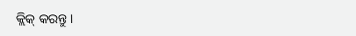କ୍ଲିକ୍ କରନ୍ତୁ।